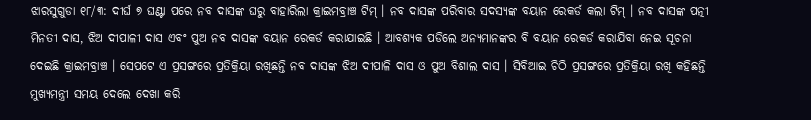ଝାରସୁଗୁଡା ୧୮/୩: ଦୀର୍ଘ ୭ ଘଣ୍ଟା ପରେ ନବ ଦାସଙ୍କ ଘରୁ ବାହାରିଲା କ୍ରାଇମବ୍ରାଞ୍ଚ ଟିମ୍ । ନବ ଦାସଙ୍କ ପରିବାର ସଦସ୍ୟଙ୍କ ବୟାନ ରେକର୍ଡ କଲା ଟିମ୍ । ନବ ଦାସଙ୍କ ପତ୍ନୀ ମିନତୀ ଦାସ, ଝିଅ ଦୀପାଳୀ ଦାସ ଏବଂ ପୁଅ ନବ ଦାସଙ୍କ ବୟାନ ରେକର୍ଡ କରାଯାଇଛି । ଆବଶ୍ୟକ ପଡିଲେ ଅନ୍ୟମାନଙ୍କର ବି ବୟାନ ରେକର୍ଡ କରାଯିବା ନେଇ ସୂଚନା ଦେଇଛି କ୍ରାଇମବ୍ରାଞ୍ଚ । ସେପଟେ ଏ ପ୍ରସଙ୍ଗରେ ପ୍ରତିକ୍ରିୟା ରଖିଛନ୍ତି ନବ ଦାସଙ୍କ ଝିଅ ଦୀପାଳି ଦାସ ଓ ପୁଅ ବିଶାଲ ଦାସ । ସିବିଆଇ ଚିଠି ପ୍ରସଙ୍ଗରେ ପ୍ରତିକ୍ରିୟା ରଖି କହିଛନ୍ତି ମୁଖ୍ୟମନ୍ତ୍ରୀ ସମୟ ଦେଲେ ଦେଖା କରି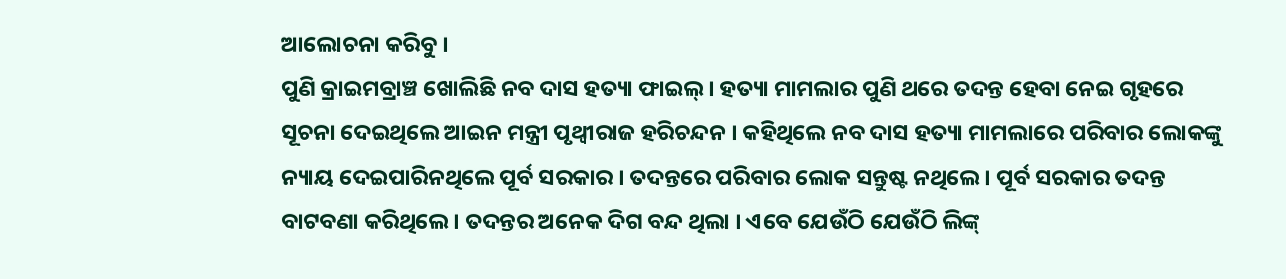ଆଲୋଚନା କରିବୁ ।
ପୁଣି କ୍ରାଇମବ୍ରାଞ୍ଚ ଖୋଲିଛି ନବ ଦାସ ହତ୍ୟା ଫାଇଲ୍ । ହତ୍ୟା ମାମଲାର ପୁଣି ଥରେ ତଦନ୍ତ ହେବା ନେଇ ଗୃହରେ ସୂଚନା ଦେଇଥିଲେ ଆଇନ ମନ୍ତ୍ରୀ ପୃଥ୍ବୀରାଜ ହରିଚନ୍ଦନ । କହିଥିଲେ ନବ ଦାସ ହତ୍ୟା ମାମଲାରେ ପରିବାର ଲୋକଙ୍କୁ ନ୍ୟାୟ ଦେଇପାରିନଥିଲେ ପୂର୍ବ ସରକାର । ତଦନ୍ତରେ ପରିବାର ଲୋକ ସନ୍ତୁଷ୍ଟ ନଥିଲେ । ପୂର୍ବ ସରକାର ତଦନ୍ତ ବାଟବଣା କରିଥିଲେ । ତଦନ୍ତର ଅନେକ ଦିଗ ବନ୍ଦ ଥିଲା । ଏବେ ଯେଉଁଠି ଯେଉଁଠି ଲିଙ୍କ୍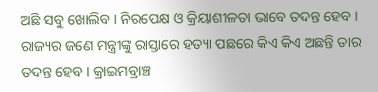ଅଛି ସବୁ ଖୋଲିବ । ନିରପେକ୍ଷ ଓ କ୍ରିୟାଶୀଳତା ଭାବେ ତଦନ୍ତ ହେବ । ରାଜ୍ୟର ଜଣେ ମନ୍ତ୍ରୀଙ୍କୁ ରାସ୍ତାରେ ହତ୍ୟା ପଛରେ କିଏ କିଏ ଅଛନ୍ତି ତାର ତଦନ୍ତ ହେବ । କ୍ରାଇମବ୍ରାଞ୍ଚ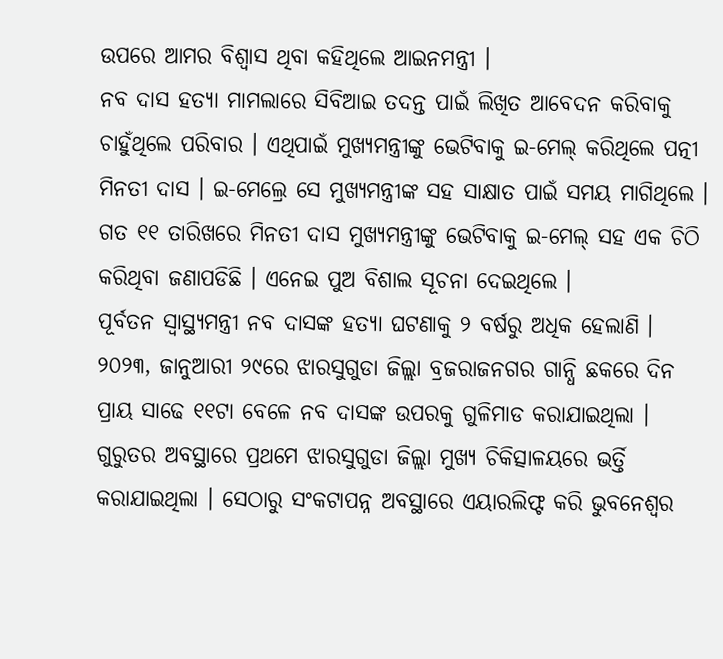ଉପରେ ଆମର ବିଶ୍ବାସ ଥିବା କହିଥିଲେ ଆଇନମନ୍ତ୍ରୀ ।
ନବ ଦାସ ହତ୍ୟା ମାମଲାରେ ସିବିଆଇ ତଦନ୍ତ ପାଇଁ ଲିଖିତ ଆବେଦନ କରିବାକୁ ଚାହୁଁଥିଲେ ପରିବାର । ଏଥିପାଇଁ ମୁଖ୍ୟମନ୍ତ୍ରୀଙ୍କୁ ଭେଟିବାକୁ ଇ-ମେଲ୍ କରିଥିଲେ ପତ୍ନୀ ମିନତୀ ଦାସ । ଇ-ମେଲ୍ରେ ସେ ମୁଖ୍ୟମନ୍ତ୍ରୀଙ୍କ ସହ ସାକ୍ଷାତ ପାଇଁ ସମୟ ମାଗିଥିଲେ । ଗତ ୧୧ ତାରିଖରେ ମିନତୀ ଦାସ ମୁଖ୍ୟମନ୍ତ୍ରୀଙ୍କୁ ଭେଟିବାକୁ ଇ-ମେଲ୍ ସହ ଏକ ଚିଠି କରିଥିବା ଜଣାପଡିଛି । ଏନେଇ ପୁଅ ବିଶାଲ ସୂଚନା ଦେଇଥିଲେ ।
ପୂର୍ବତନ ସ୍ବାସ୍ଥ୍ୟମନ୍ତ୍ରୀ ନବ ଦାସଙ୍କ ହତ୍ୟା ଘଟଣାକୁ ୨ ବର୍ଷରୁ ଅଧିକ ହେଲାଣି । ୨୦୨୩, ଜାନୁଆରୀ ୨୯ରେ ଝାରସୁଗୁଡା ଜିଲ୍ଲା ବ୍ରଜରାଜନଗର ଗାନ୍ଧି ଛକରେ ଦିନ ପ୍ରାୟ ସାଢେ ୧୧ଟା ବେଳେ ନବ ଦାସଙ୍କ ଉପରକୁ ଗୁଳିମାଡ କରାଯାଇଥିଲା । ଗୁରୁତର ଅବସ୍ଥାରେ ପ୍ରଥମେ ଝାରସୁଗୁଡା ଜିଲ୍ଲା ମୁଖ୍ୟ ଚିକିତ୍ସାଳୟରେ ଭର୍ତ୍ତି କରାଯାଇଥିଲା । ସେଠାରୁ ସଂକଟାପନ୍ନ ଅବସ୍ଥାରେ ଏୟାରଲିଫ୍ଟ କରି ଭୁବନେଶ୍ବର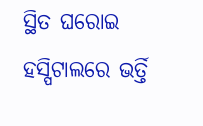ସ୍ଥିତ ଘରୋଇ ହସ୍ପିଟାଲରେ ଭର୍ତ୍ତି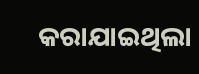କରାଯାଇଥିଲା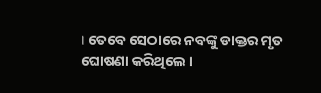। ତେବେ ସେଠାରେ ନବଙ୍କୁ ଡାକ୍ତର ମୃତ ଘୋଷଣା କରିଥିଲେ ।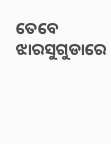ତେବେ ଝାରସୁଗୁଡାରେ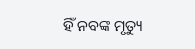ହିଁ ନବଙ୍କ ମୃତ୍ୟୁ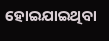ହୋଇଯାଇଥିବା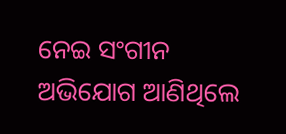ନେଇ ସଂଗୀନ ଅଭିଯୋଗ ଆଣିଥିଲେ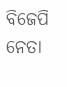ବିଜେପି ନେତା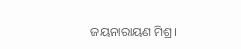ଜୟନାରାୟଣ ମିଶ୍ର।